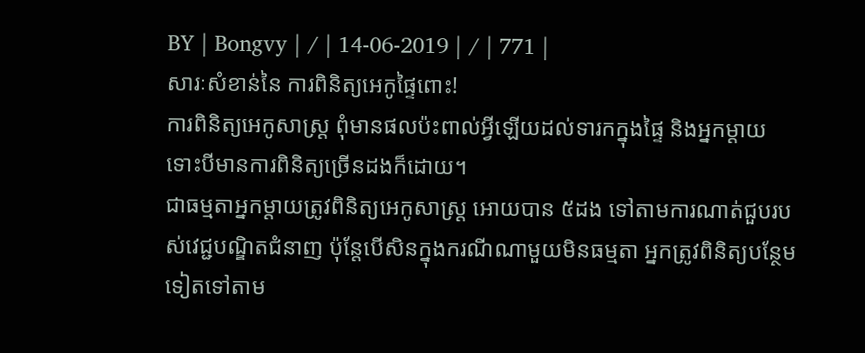BY | Bongvy | / | 14-06-2019 | / | 771 |
សារៈសំខាន់នៃ ការពិនិត្យអេកូផ្ទៃពោះ!
ការពិនិត្យអេកូសាស្ត្រ ពុំមានផលប៉ះពាល់អ្វីឡើយដល់ទារកក្នុងផ្ទៃ និងអ្នកម្តាយ ទោះបីមានការពិនិត្យច្រើនដងក៏ដោយ។
ជាធម្មតាអ្នកម្តាយត្រូវពិនិត្យអេកូសាស្ត្រ អោយបាន ៥ដង ទៅតាមការណាត់ជួបរបស់វេជ្ជបណ្ឌិតជំនាញ ប៉ុន្តែបើសិនក្នុងករណីណាមួយមិនធម្មតា អ្នកត្រូវពិនិត្យបន្ថែមទៀតទៅតាម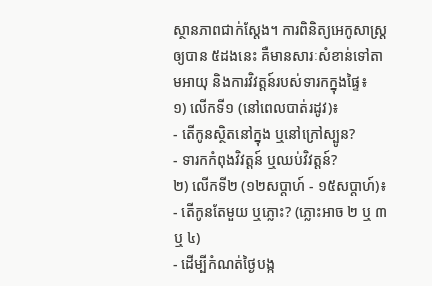ស្ថានភាពជាក់ស្តែង។ ការពិនិត្យអេកូសាស្ត្រឲ្យបាន ៥ដងនេះ គឺមានសារៈសំខាន់ទៅតាមអាយុ និងការវិវត្តន៍របស់ទារកក្នុងផ្ទៃ៖
១) លើកទី១ (នៅពេលបាត់រដូវ)៖
- តើកូនស្ថិតនៅក្នុង ឬនៅក្រៅស្បូន?
- ទារកកំពុងវិវត្តន៍ ឬឈប់វិវត្តន៍?
២) លើកទី២ (១២សប្តាហ៍ - ១៥សប្តាហ៍)៖
- តើកូនតែមួយ ឬភ្លោះ? (ភ្លោះអាច ២ ឬ ៣ ឬ ៤)
- ដើម្បីកំណត់ថ្ងៃបង្ក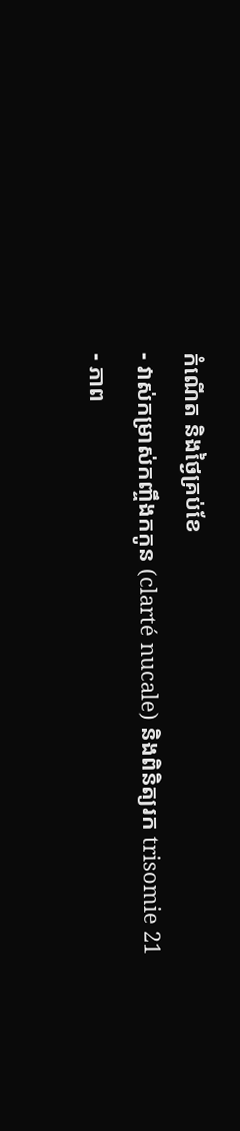កំណើត និងថ្ងៃគ្រប់ខែ
- វាស់កម្រាស់កញ្ចឹងកកូន (clarté nucale) និងពិនិត្យរក trisomie 21
- ភាព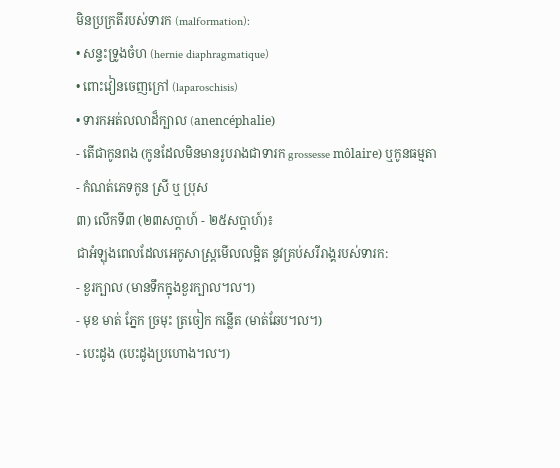មិនប្រក្រតីរបស់ទារក (malformation):
• សន្ទះទ្រូងចំហ (hernie diaphragmatique)
• ពោះវៀនចេញក្រៅ (laparoschisis)
• ទារកអត់លលាដ៏ក្បាល (anencéphalie)
- តើជាកូនពង (កូនដែលមិនមានរូបរាងជាទារក grossesse môlaire) ឬកូនធម្មតា
- កំណត់ភេទកូន ស្រី ឬ ប្រុស
៣) លើកទី៣ (២៣សប្តាហ៍ - ២៥សប្តាហ៍)៖
ជាអំឡុងពេលដែលអេកូសាស្ត្រមើលលម្អិត នូវគ្រប់សរីរាង្គរបស់ទារក:
- ខួរក្បាល (មានទឹកក្នុងខួរក្បាល។ល។)
- មុខ មាត់ ភ្នែក ច្រមុះ ត្រចៀក កន្លើត (មាត់ឆែប។ល។)
- បេះដូង (បេះដូងប្រហោង។ល។)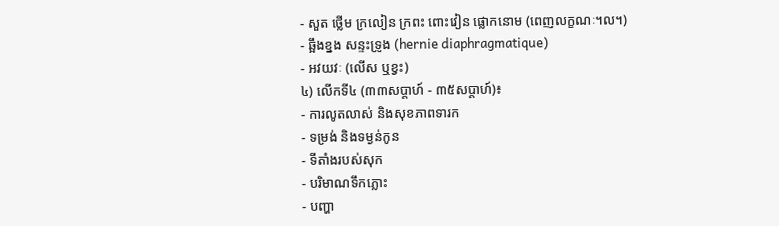- សួត ថ្លើម ក្រលៀន ក្រពះ ពោះវៀន ផ្លោកនោម (ពេញលក្ខណៈ។ល។)
- ឆ្អឹងខ្នង សន្ទះទ្រូង (hernie diaphragmatique)
- អវយវៈ (លើស ឬខ្វះ)
៤) លើកទី៤ (៣៣សប្តាហ៍ - ៣៥សប្តាហ៍)៖
- ការលូតលាស់ និងសុខភាពទារក
- ទម្រង់ និងទម្ងន់កូន
- ទីតាំងរបស់សុក
- បរិមាណទឹកភ្លោះ
- បញ្ហា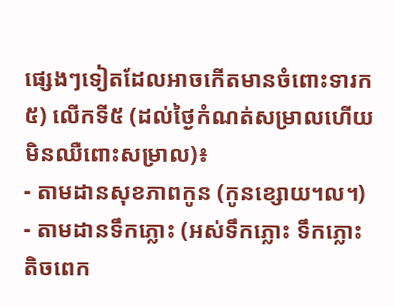ផ្សេងៗទៀតដែលអាចកើតមានចំពោះទារក
៥) លើកទី៥ (ដល់ថ្ងៃកំណត់សម្រាលហើយ មិនឈឺពោះសម្រាល)៖
- តាមដានសុខភាពកូន (កូនខ្សោយ។ល។)
- តាមដានទឹកភ្លោះ (អស់ទឹកភ្លោះ ទឹកភ្លោះតិចពេក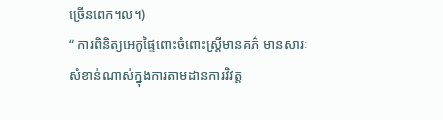ច្រើនពេក។ល។)
“ ការពិនិត្យអេកូផ្ទៃពោះចំពោះស្ត្រីមានគភ៌ មានសារៈសំខាន់ណាស់ក្នុងការតាមដានការវិវត្ត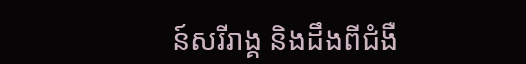ន៍សរីរាង្គ និងដឹងពីជំងឺ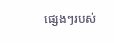ផ្សេងៗរបស់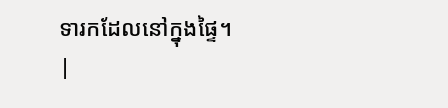ទារកដែលនៅក្នុងផ្ទៃ។
|